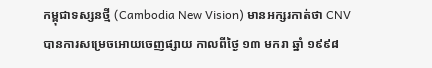កម្ពុជាទស្សនថ្មី (Cambodia New Vision) មានអក្សរកាត់ថា CNV បានការសម្រេចអោយចេញផ្សាយ កាលពីថ្ងៃ ១៣ មករា ឆ្នាំ ១៩៩៨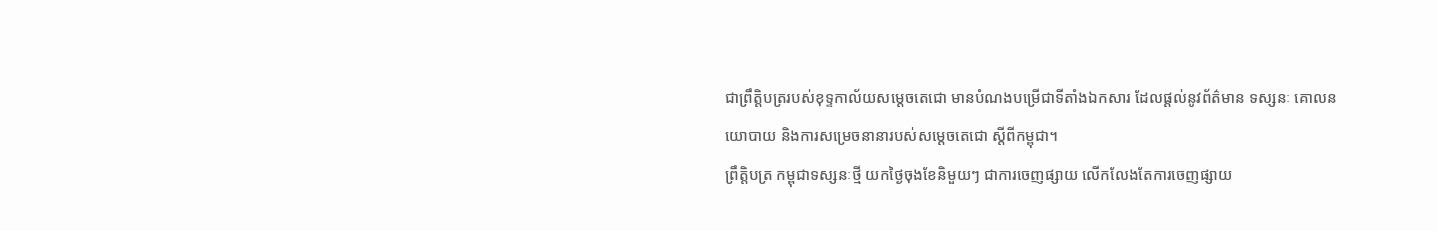ជាព្រឹត្តិបត្ររបស់ខុទ្ទកាល័យសម្តេចតេជោ មានបំណងបម្រើជាទីតាំងឯកសារ ដែលផ្តល់នូវព័ត៌មាន ទស្សនៈ គោលនយោបាយ និងការសម្រេចនានារបស់សម្តេចតេជោ ស្តីពីកម្ពុជា។
ព្រឹត្តិបត្រ កម្ពុជាទស្សនៈថ្មី យកថ្ងៃចុងខែនិមួយៗ ជាការចេញផ្សាយ លើកលែងតែការចេញផ្សាយ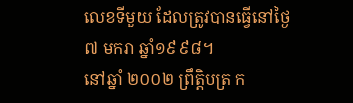លេខទីមួយ ដែលត្រូវបានធ្វើនៅថ្ងៃ ៧ មករា ឆ្នាំ១៩៩៨។
នៅឆ្នាំ ២០០២ ព្រឹត្តិបត្រ ក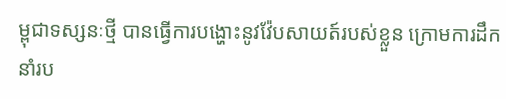ម្ពុជាទស្សនៈថ្មី បានធ្វើការបង្ហោះនូវវ៉ែបសាយត៍របស់ខ្លួន ក្រោមការដឹកនាំរប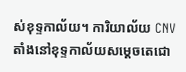ស់ខុទ្ទកាល័យ។ ការិយាល័យ CNV តាំងនៅខុទ្ទកាល័យសម្តេចតេជោ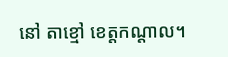នៅ តាខ្មៅ ខេត្តកណ្តាល។